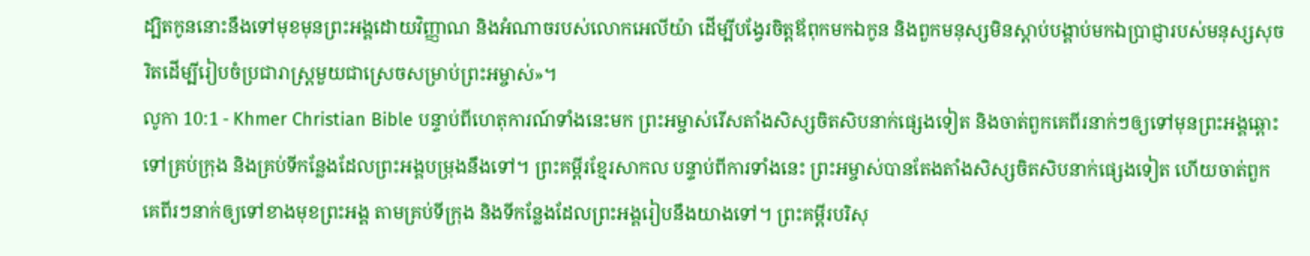ដ្បិតកូននោះនឹងទៅមុខមុនព្រះអង្គដោយវិញ្ញាណ និងអំណាចរបស់លោកអេលីយ៉ា ដើម្បីបង្វែរចិត្ដឪពុកមកឯកូន និងពួកមនុស្សមិនស្ដាប់បង្គាប់មកឯប្រាជ្ញារបស់មនុស្សសុចរិតដើម្បីរៀបចំប្រជារាស្ដ្រមួយជាស្រេចសម្រាប់ព្រះអម្ចាស់»។
លូកា 10:1 - Khmer Christian Bible បន្ទាប់ពីហេតុការណ៍ទាំងនេះមក ព្រះអម្ចាស់រើសតាំងសិស្សចិតសិបនាក់ផ្សេងទៀត និងចាត់ពួកគេពីរនាក់ៗឲ្យទៅមុនព្រះអង្គឆ្ពោះទៅគ្រប់ក្រុង និងគ្រប់ទីកន្លែងដែលព្រះអង្គបម្រុងនឹងទៅ។ ព្រះគម្ពីរខ្មែរសាកល បន្ទាប់ពីការទាំងនេះ ព្រះអម្ចាស់បានតែងតាំងសិស្សចិតសិបនាក់ផ្សេងទៀត ហើយចាត់ពួកគេពីរៗនាក់ឲ្យទៅខាងមុខព្រះអង្គ តាមគ្រប់ទីក្រុង និងទីកន្លែងដែលព្រះអង្គរៀបនឹងយាងទៅ។ ព្រះគម្ពីរបរិសុ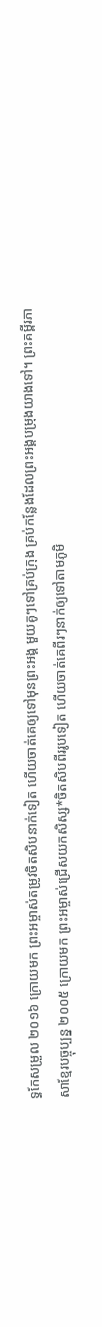ទ្ធកែសម្រួល ២០១៦ ក្រោយមក ព្រះអម្ចាស់តម្រូវចិតសិបនាក់ទៀត ហើយចាត់គេឲ្យទៅមុនព្រះអង្គ មួយគូៗទៅគ្រប់ក្រុង គ្រប់កន្លែងដែលព្រះអង្គបម្រុងយាងទៅ។ ព្រះគម្ពីរភាសាខ្មែរបច្ចុប្បន្ន ២០០៥ ក្រោយមក ព្រះអម្ចាស់ជ្រើសយកសិស្ស*ចិតសិបពីររូបទៀត ហើយចាត់គេពីរៗនាក់ឲ្យទៅតាមភូមិ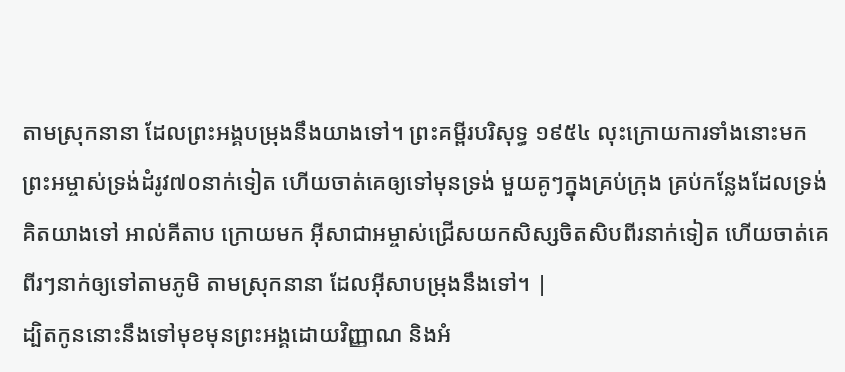តាមស្រុកនានា ដែលព្រះអង្គបម្រុងនឹងយាងទៅ។ ព្រះគម្ពីរបរិសុទ្ធ ១៩៥៤ លុះក្រោយការទាំងនោះមក ព្រះអម្ចាស់ទ្រង់ដំរូវ៧០នាក់ទៀត ហើយចាត់គេឲ្យទៅមុនទ្រង់ មួយគូៗក្នុងគ្រប់ក្រុង គ្រប់កន្លែងដែលទ្រង់គិតយាងទៅ អាល់គីតាប ក្រោយមក អ៊ីសាជាអម្ចាស់ជ្រើសយកសិស្សចិតសិបពីរនាក់ទៀត ហើយចាត់គេពីរៗនាក់ឲ្យទៅតាមភូមិ តាមស្រុកនានា ដែលអ៊ីសាបម្រុងនឹងទៅ។ |
ដ្បិតកូននោះនឹងទៅមុខមុនព្រះអង្គដោយវិញ្ញាណ និងអំ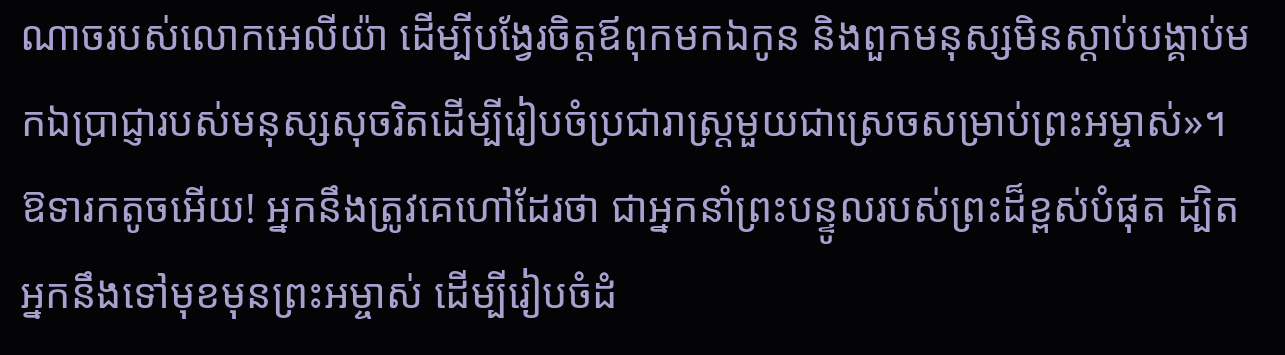ណាចរបស់លោកអេលីយ៉ា ដើម្បីបង្វែរចិត្ដឪពុកមកឯកូន និងពួកមនុស្សមិនស្ដាប់បង្គាប់មកឯប្រាជ្ញារបស់មនុស្សសុចរិតដើម្បីរៀបចំប្រជារាស្ដ្រមួយជាស្រេចសម្រាប់ព្រះអម្ចាស់»។
ឱទារកតូចអើយ! អ្នកនឹងត្រូវគេហៅដែរថា ជាអ្នកនាំព្រះបន្ទូលរបស់ព្រះដ៏ខ្ពស់បំផុត ដ្បិតអ្នកនឹងទៅមុខមុនព្រះអម្ចាស់ ដើម្បីរៀបចំដំ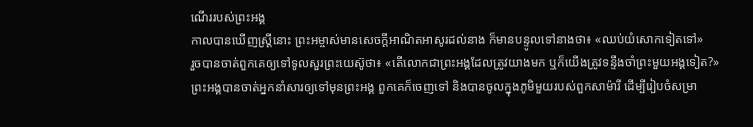ណើររបស់ព្រះអង្គ
កាលបានឃើញស្ដ្រីនោះ ព្រះអម្ចាស់មានសេចក្ដីអាណិតអាសូរដល់នាង ក៏មានបន្ទូលទៅនាងថា៖ «ឈប់យំសោកទៀតទៅ»
រួចបានចាត់ពួកគេឲ្យទៅទូលសួរព្រះយេស៊ូថា៖ «តើលោកជាព្រះអង្គដែលត្រូវយាងមក ឬក៏យើងត្រូវទន្ទឹងចាំព្រះមួយអង្គទៀត?»
ព្រះអង្គបានចាត់អ្នកនាំសារឲ្យទៅមុនព្រះអង្គ ពួកគេក៏ចេញទៅ និងបានចូលក្នុងភូមិមួយរបស់ពួកសាម៉ារី ដើម្បីរៀបចំសម្រា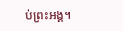ប់ព្រះអង្គ។